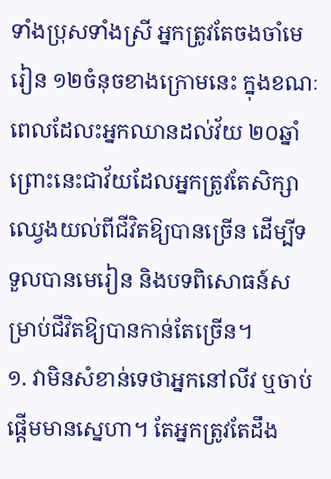ទាំងប្រុសទាំងស្រី អ្នកត្រូវតែចងចាំមេរៀន ១២ចំនុចខាងក្រោមនេះ ក្នុងខណៈពេលដែលះអ្នកឈានដល់វ័យ ២០ឆ្នាំ ព្រោះនេះជាវ័យដែលអ្នកត្រូវតែសិក្សាឈ្វេងយល់ពីជីវិតឱ្យបានច្រើន ដើម្បីទទួលបានមេរៀន និងបទពិសោធន៍សម្រាប់ជីវិតឱ្យបានកាន់តែច្រើន។
១. វាមិនសំខាន់ទេថាអ្នកនៅលីវ ឬចាប់ផ្ដើមមានស្នេហា។ តែអ្នកត្រូវតែដឹង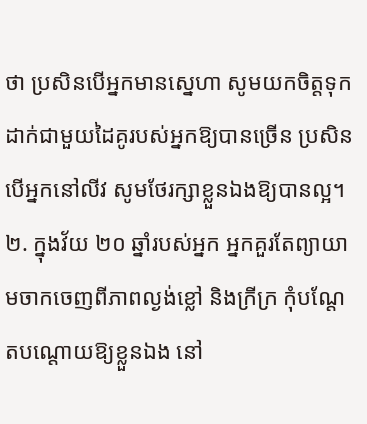ថា ប្រសិនបើអ្នកមានស្នេហា សូមយកចិត្តទុកដាក់ជាមួយដៃគូរបស់អ្នកឱ្យបានច្រើន ប្រសិនបើអ្នកនៅលីវ សូមថែរក្សាខ្លួនឯងឱ្យបានល្អ។
២. ក្នុងវ័យ ២០ ឆ្នាំរបស់អ្នក អ្នកគួរតែព្យាយាមចាកចេញពីភាពល្ងង់ខ្លៅ និងក្រីក្រ កុំបណ្ដែតបណ្ដោយឱ្យខ្លួនឯង នៅ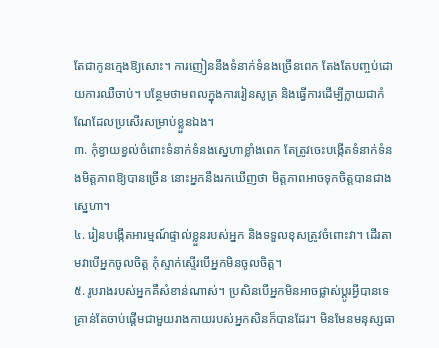តែជាកូនក្មេងឱ្យសោះ។ ការញៀននឹងទំនាក់ទំនងច្រើនពេក តែងតែបញ្ចប់ដោយការឈឺចាប់។ បន្ថែមថាមពលក្នុងការរៀនសូត្រ និងធ្វើការដើម្បីក្លាយជាកំណែដែលប្រសើរសម្រាប់ខ្លួនឯង។
៣. កុំខ្វាយខ្វល់ចំពោះទំនាក់ទំនងស្នេហាខ្លាំងពេក តែត្រូវចេះបង្កើតទំនាក់ទំនងមិត្តភាពឱ្យបានច្រើន នោះអ្នកនឹងរកឃើញថា មិត្តភាពអាចទុកចិត្តបានជាងស្នេហា។
៤. រៀនបង្កើតអារម្មណ៍ផ្ទាល់ខ្លួនរបស់អ្នក និងទទួលខុសត្រូវចំពោះវា។ ដើរតាមវាបើអ្នកចូលចិត្ត កុំស្ទាក់ស្ទើរបើអ្នកមិនចូលចិត្ត។
៥. រូបរាងរបស់អ្នកគឺសំខាន់ណាស់។ ប្រសិនបើអ្នកមិនអាចផ្លាស់ប្តូរអ្វីបានទេ គ្រាន់តែចាប់ផ្តើមជាមួយរាងកាយរបស់អ្នកសិនក៏បានដែរ។ មិនមែនមនុស្សធា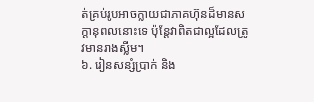ត់គ្រប់រូបអាចក្លាយជាភាគហ៊ុនដ៏មានសក្តានុពលនោះទេ ប៉ុន្តែវាពិតជាល្អដែលត្រូវមានរាងស្លីម។
៦. រៀនសន្សំប្រាក់ និង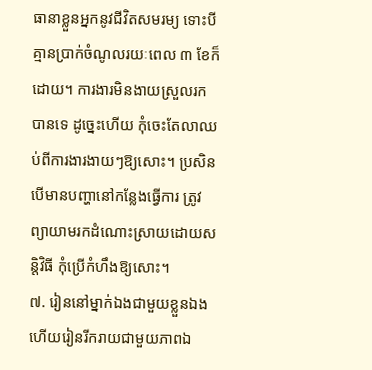ធានាខ្លួនអ្នកនូវជីវិតសមរម្យ ទោះបីគ្មានប្រាក់ចំណូលរយៈពេល ៣ ខែក៏ដោយ។ ការងារមិនងាយស្រួលរកបានទេ ដូច្នេះហើយ កុំចេះតែលាឈប់ពីការងារងាយៗឱ្យសោះ។ ប្រសិនបើមានបញ្ហានៅកន្លែងធ្វើការ ត្រូវព្យាយាមរកដំណោះស្រាយដោយសន្តិវិធី កុំប្រើកំហឹងឱ្យសោះ។
៧. រៀននៅម្នាក់ឯងជាមួយខ្លួនឯង ហើយរៀនរីករាយជាមួយភាពឯ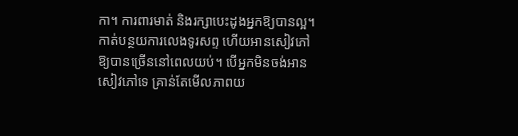កា។ ការពារមាត់ និងរក្សាបេះដូងអ្នកឱ្យបានល្អ។ កាត់បន្ថយការលេងទូរសព្ទ ហើយអានសៀវភៅឱ្យបានច្រើននៅពេលយប់។ បើអ្នកមិនចង់អានសៀវភៅទេ គ្រាន់តែមើលភាពយ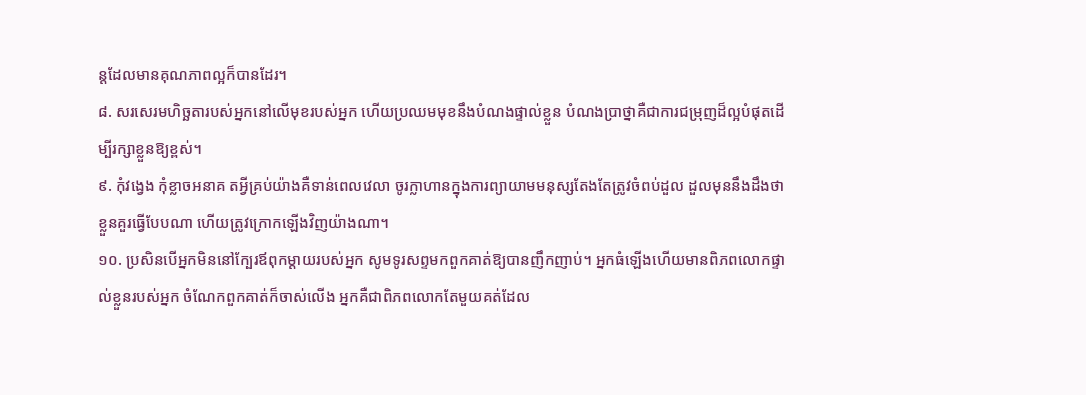ន្តដែលមានគុណភាពល្អក៏បានដែរ។
៨. សរសេរមហិច្ឆតារបស់អ្នកនៅលើមុខរបស់អ្នក ហើយប្រឈមមុខនឹងបំណងផ្ទាល់ខ្លួន បំណងប្រាថ្នាគឺជាការជម្រុញដ៏ល្អបំផុតដើម្បីរក្សាខ្លួនឱ្យខ្ពស់។
៩. កុំវង្វេង កុំខ្លាចអនាគ តអ្វីគ្រប់យ៉ាងគឺទាន់ពេលវេលា ចូរក្លាហានក្នុងការព្យាយាមមនុស្សតែងតែត្រូវចំពប់ដួល ដួលមុននឹងដឹងថា ខ្លួនគួរធ្វើបែបណា ហើយត្រូវក្រោកឡើងវិញយ៉ាងណា។
១០. ប្រសិនបើអ្នកមិននៅក្បែរឪពុកម្តាយរបស់អ្នក សូមទូរសព្ទមកពួកគាត់ឱ្យបានញឹកញាប់។ អ្នកធំឡើងហើយមានពិភពលោកផ្ទាល់ខ្លួនរបស់អ្នក ចំណែកពួកគាត់ក៏ចាស់លើង អ្នកគឺជាពិភពលោកតែមួយគត់ដែល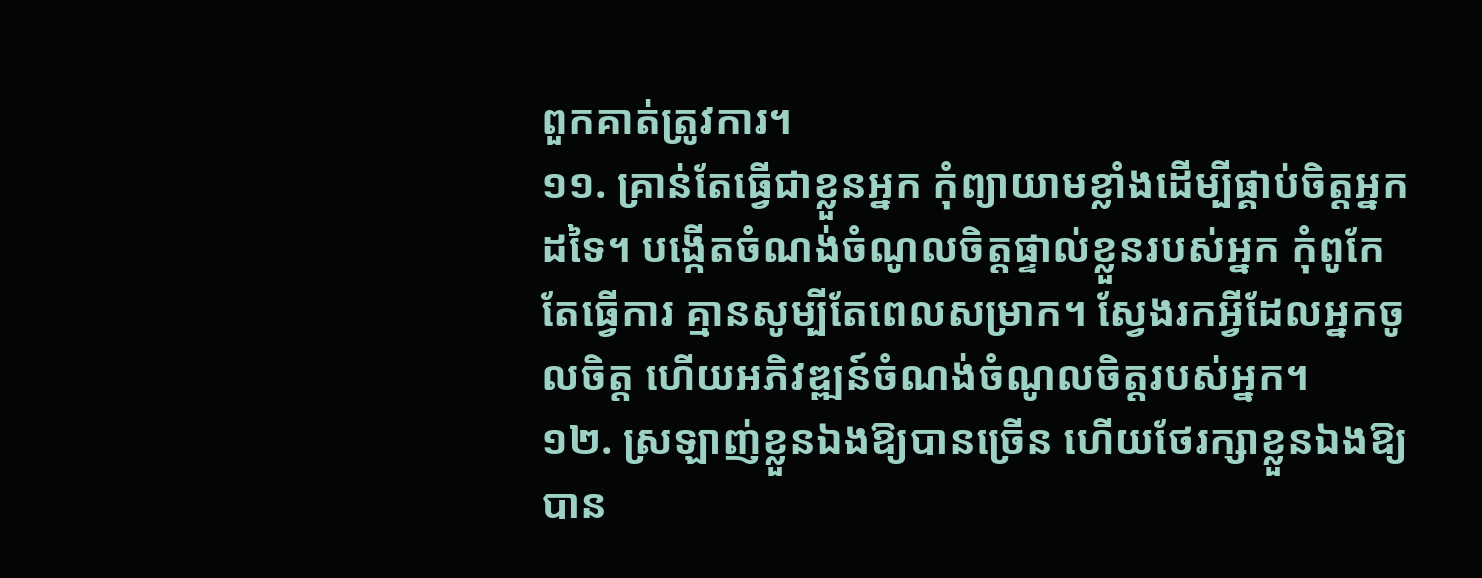ពួកគាត់ត្រូវការ។
១១. គ្រាន់តែធ្វើជាខ្លួនអ្នក កុំព្យាយាមខ្លាំងដើម្បីផ្គាប់ចិត្តអ្នកដទៃ។ បង្កើតចំណង់ចំណូលចិត្តផ្ទាល់ខ្លួនរបស់អ្នក កុំពូកែតែធ្វើការ គ្មានសូម្បីតែពេលសម្រាក។ ស្វែងរកអ្វីដែលអ្នកចូលចិត្ត ហើយអភិវឌ្ឍន៍ចំណង់ចំណូលចិត្តរបស់អ្នក។
១២. ស្រឡាញ់ខ្លួនឯងឱ្យបានច្រើន ហើយថែរក្សាខ្លួនឯងឱ្យបាន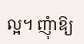ល្អ។ ញុំាឱ្យ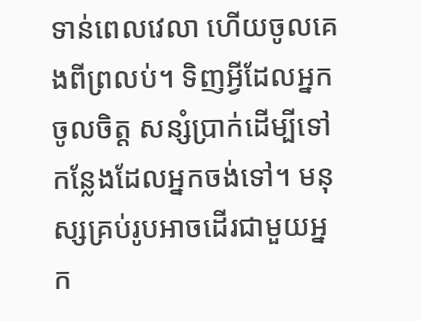ទាន់ពេលវេលា ហើយចូលគេងពីព្រលប់។ ទិញអ្វីដែលអ្នកចូលចិត្ត សន្សំប្រាក់ដើម្បីទៅកន្លែងដែលអ្នកចង់ទៅ។ មនុស្សគ្រប់រូបអាចដើរជាមួយអ្នក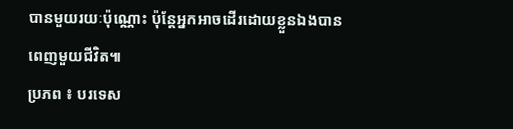បានមួយរយៈប៉ុណ្ណោះ ប៉ុន្តែអ្នកអាចដើរដោយខ្លួនឯងបានពេញមួយជីវិត៕
ប្រភព ៖ បរទេស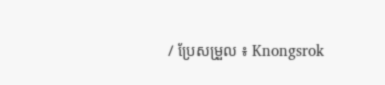/ ប្រែសម្រួល ៖ Knongsrok